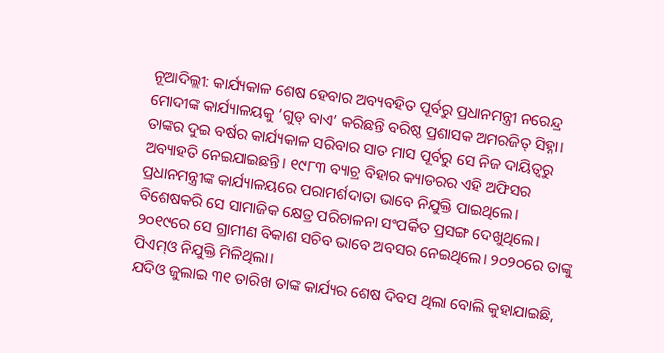ନୂଆଦିଲ୍ଲୀ: କାର୍ଯ୍ୟକାଳ ଶେଷ ହେବାର ଅବ୍ୟବହିତ ପୂର୍ବରୁ ପ୍ରଧାନମନ୍ତ୍ରୀ ନରେନ୍ଦ୍ର ମୋଦୀଙ୍କ କାର୍ଯ୍ୟାଳୟକୁ ‘ଗୁଡ୍ ବାଏ’ କରିଛନ୍ତି ବରିଷ୍ଠ ପ୍ରଶାସକ ଅମରଜିତ୍ ସିହ୍ନା। ତାଙ୍କର ଦୁଇ ବର୍ଷର କାର୍ଯ୍ୟକାଳ ସରିବାର ସାତ ମାସ ପୂର୍ବରୁ ସେ ନିଜ ଦାୟିତ୍ବରୁ ଅବ୍ୟାହତି ନେଇଯାଇଛନ୍ତି। ୧୯୮୩ ବ୍ୟାଚ୍ର ବିହାର କ୍ୟାଡରର ଏହି ଅଫିସର ପ୍ରଧାନମନ୍ତ୍ରୀଙ୍କ କାର୍ଯ୍ୟାଳୟରେ ପରାମର୍ଶଦାତା ଭାବେ ନିଯୁକ୍ତି ପାଇଥିଲେ। ବିଶେଷକରି ସେ ସାମାଜିକ କ୍ଷେତ୍ର ପରିଚାଳନା ସଂପର୍କିତ ପ୍ରସଙ୍ଗ ଦେଖୁଥିଲେ। ୨୦୧୯ରେ ସେ ଗ୍ରାମୀଣ ବିକାଶ ସଚିବ ଭାବେ ଅବସର ନେଇଥିଲେ। ୨୦୨୦ରେ ତାଙ୍କୁ ପିଏମ୍ଓ ନିଯୁକ୍ତି ମିଳିଥିଲା।
ଯଦିଓ ଜୁଲାଇ ୩୧ ତାରିଖ ତାଙ୍କ କାର୍ଯ୍ୟର ଶେଷ ଦିବସ ଥିଲା ବୋଲି କୁହାଯାଇଛି,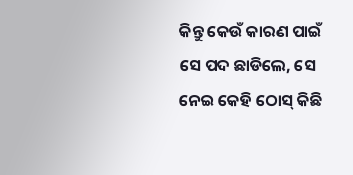କିନ୍ତୁ କେଉଁ କାରଣ ପାଇଁ ସେ ପଦ ଛାଡିଲେ, ସେ ନେଇ କେହି ଠୋସ୍ କିଛି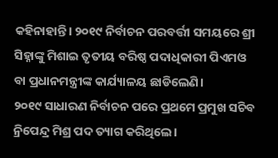କହିନାହାନ୍ତି। ୨୦୧୯ ନିର୍ବାଚନ ପରବର୍ତ୍ତୀ ସମୟରେ ଶ୍ରୀ ସିହ୍ନାଙ୍କୁ ମିଶାଇ ତୃତୀୟ ବରିଷ୍ଠ ପଦାଧିକାରୀ ପିଏମଓ ବା ପ୍ରଧାନମନ୍ତ୍ରୀଙ୍କ କାର୍ଯ୍ୟାଳୟ ଛାଡିଲେଣି।
୨୦୧୯ ସାଧାରଣ ନିର୍ବାଚନ ପରେ ପ୍ରଥମେ ପ୍ରମୁଖ ସଚିବ ନ୍ରିପେନ୍ଦ୍ର ମିଶ୍ର ପଦ ତ୍ୟାଗ କରିଥିଲେ।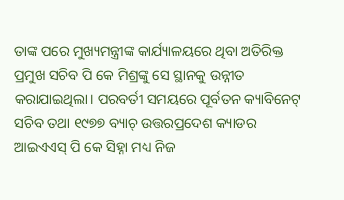ତାଙ୍କ ପରେ ମୁଖ୍ୟମନ୍ତ୍ରୀଙ୍କ କାର୍ଯ୍ୟାଳୟରେ ଥିବା ଅତିରିକ୍ତ ପ୍ରମୁଖ ସଚିବ ପି କେ ମିଶ୍ରଙ୍କୁ ସେ ସ୍ଥାନକୁ ଉନ୍ନୀତ କରାଯାଇଥିଲା। ପରବର୍ତୀ ସମୟରେ ପୂର୍ବତନ କ୍ୟାବିନେଟ୍ ସଚିବ ତଥା ୧୯୭୭ ବ୍ୟାଚ୍ ଉତ୍ତରପ୍ରଦେଶ କ୍ୟାଡର ଆଇଏଏସ୍ ପି କେ ସିହ୍ନା ମଧ୍ୟ ନିଜ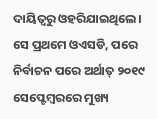ଦାୟିତ୍ବରୁ ଓହରିଯାଇଥିଲେ। ସେ ପ୍ରଥମେ ଓଏସଡି, ପରେ ନିର୍ବାଚନ ପରେ ଅର୍ଥାତ୍ ୨୦୧୯ ସେପ୍ଟେମ୍ବରରେ ମୁଖ୍ୟ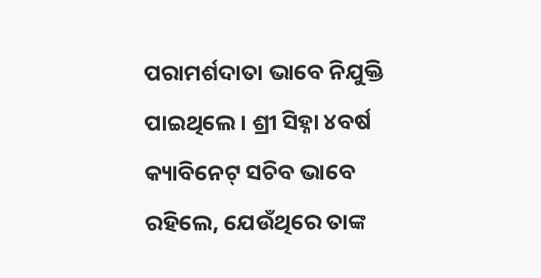ପରାମର୍ଶଦାତା ଭାବେ ନିଯୁକ୍ତି ପାଇଥିଲେ। ଶ୍ରୀ ସିହ୍ନା ୪ବର୍ଷ କ୍ୟାବିନେଟ୍ ସଚିବ ଭାବେ ରହିଲେ, ଯେଉଁଥିରେ ତାଙ୍କ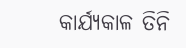କାର୍ଯ୍ୟକାଳ ତିନି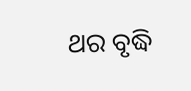ଥର ବୃଦ୍ଧି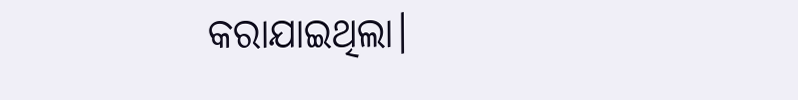କରାଯାଇଥିଲା।